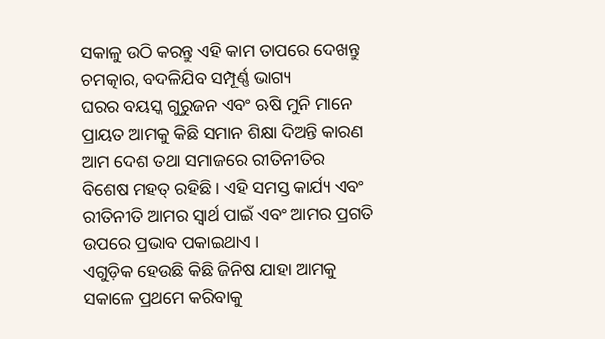ସକାଳୁ ଉଠି କରନ୍ତୁ ଏହି କାମ ତାପରେ ଦେଖନ୍ତୁ ଚମତ୍କାର, ବଦଳିଯିବ ସମ୍ପୂର୍ଣ୍ଣ ଭାଗ୍ୟ
ଘରର ବୟସ୍କ ଗୁରୁଜନ ଏବଂ ଋଷି ମୁନି ମାନେ ପ୍ରାୟତ ଆମକୁ କିଛି ସମାନ ଶିକ୍ଷା ଦିଅନ୍ତି କାରଣ ଆମ ଦେଶ ତଥା ସମାଜରେ ରୀତିନୀତିର ବିଶେଷ ମହତ୍ ରହିଛି । ଏହି ସମସ୍ତ କାର୍ଯ୍ୟ ଏବଂ ରୀତିନୀତି ଆମର ସ୍ୱାର୍ଥ ପାଇଁ ଏବଂ ଆମର ପ୍ରଗତି ଉପରେ ପ୍ରଭାବ ପକାଇଥାଏ ।
ଏଗୁଡ଼ିକ ହେଉଛି କିଛି ଜିନିଷ ଯାହା ଆମକୁ ସକାଳେ ପ୍ରଥମେ କରିବାକୁ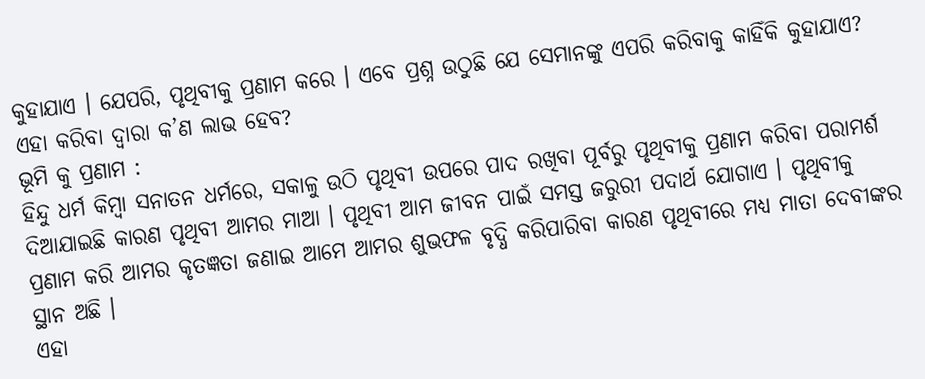କୁହାଯାଏ । ଯେପରି, ପୃଥିବୀକୁ ପ୍ରଣାମ କରେ । ଏବେ ପ୍ରଶ୍ନ ଉଠୁଛି ଯେ ସେମାନଙ୍କୁ ଏପରି କରିବାକୁ କାହିଁକି କୁହାଯାଏ? ଏହା କରିବା ଦ୍ୱାରା କ’ଣ ଲାଭ ହେବ?
ଭୂମି କୁ ପ୍ରଣାମ :
ହିନ୍ଦୁ ଧର୍ମ କିମ୍ବା ସନାତନ ଧର୍ମରେ, ସକାଳୁ ଉଠି ପୃଥିବୀ ଉପରେ ପାଦ ରଖିବା ପୂର୍ବରୁ ପୃଥିବୀକୁ ପ୍ରଣାମ କରିବା ପରାମର୍ଶ ଦିଆଯାଇଛି କାରଣ ପୃଥିବୀ ଆମର ମାଆ । ପୃଥିବୀ ଆମ ଜୀବନ ପାଇଁ ସମସ୍ତ ଜରୁରୀ ପଦାର୍ଥ ଯୋଗାଏ । ପୃଥିବୀକୁ ପ୍ରଣାମ କରି ଆମର କୃତଜ୍ଞତା ଜଣାଇ ଆମେ ଆମର ଶୁଭଫଳ ବୃଦ୍ଧି କରିପାରିବା କାରଣ ପୃଥିବୀରେ ମଧ୍ୟ ମାତା ଦେବୀଙ୍କର ସ୍ଥାନ ଅଛି ।
ଏହା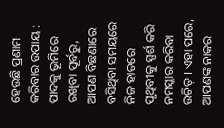ହେଉଛି ପ୍ରଣାମ କରିବାର ଉପାୟ :
ପାଦକୁ ଭୂମିରେ ରଖିବା ପୂର୍ବରୁ, ଆପଣ ବିଛଣାରେ ବସିଥିବା ସମୟରେ ନିଜ ହାତରେ ପୃଥିବୀକୁ ସ୍ପର୍ଶ କରି ନମସ୍କାର କରିବା ଉଚିତ୍ । ଏହା ପରେ, ଆପଣଙ୍କ ନାକର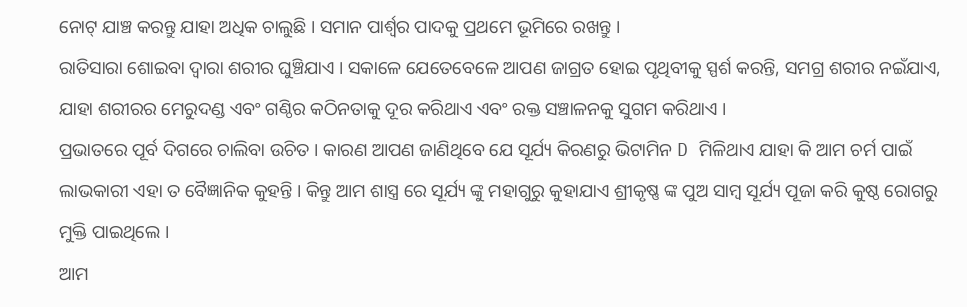ନୋଟ୍ ଯାଞ୍ଚ କରନ୍ତୁ ଯାହା ଅଧିକ ଚାଲୁଛି । ସମାନ ପାର୍ଶ୍ୱର ପାଦକୁ ପ୍ରଥମେ ଭୂମିରେ ରଖନ୍ତୁ ।
ରାତିସାରା ଶୋଇବା ଦ୍ୱାରା ଶରୀର ଘୁଞ୍ଚିଯାଏ । ସକାଳେ ଯେତେବେଳେ ଆପଣ ଜାଗ୍ରତ ହୋଇ ପୃଥିବୀକୁ ସ୍ପର୍ଶ କରନ୍ତି, ସମଗ୍ର ଶରୀର ନଇଁଯାଏ, ଯାହା ଶରୀରର ମେରୁଦଣ୍ଡ ଏବଂ ଗଣ୍ଠିର କଠିନତାକୁ ଦୂର କରିଥାଏ ଏବଂ ରକ୍ତ ସଞ୍ଚାଳନକୁ ସୁଗମ କରିଥାଏ ।
ପ୍ରଭାତରେ ପୂର୍ବ ଦିଗରେ ଚାଲିବା ଉଚିତ । କାରଣ ଆପଣ ଜାଣିଥିବେ ଯେ ସୂର୍ଯ୍ୟ କିରଣରୁ ଭିଟାମିନ D ମିଳିଥାଏ ଯାହା କି ଆମ ଚର୍ମ ପାଇଁ ଲାଭକାରୀ ଏହା ତ ବୈଜ୍ଞାନିକ କୁହନ୍ତି । କିନ୍ତୁ ଆମ ଶାସ୍ତ୍ର ରେ ସୂର୍ଯ୍ୟ ଙ୍କୁ ମହାଗୁରୁ କୁହାଯାଏ ଶ୍ରୀକୃଷ୍ଣ ଙ୍କ ପୁଅ ସାମ୍ବ ସୂର୍ଯ୍ୟ ପୂଜା କରି କୁଷ୍ଠ ରୋଗରୁ ମୁକ୍ତି ପାଇଥିଲେ ।
ଆମ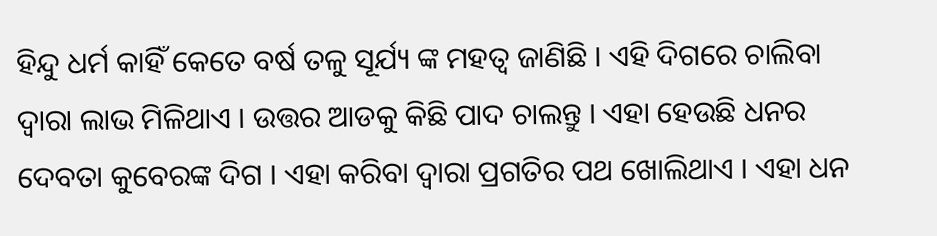ହିନ୍ଦୁ ଧର୍ମ କାହିଁ କେତେ ବର୍ଷ ତଳୁ ସୂର୍ଯ୍ୟ ଙ୍କ ମହତ୍ୱ ଜାଣିଛି । ଏହି ଦିଗରେ ଚାଲିବା ଦ୍ୱାରା ଲାଭ ମିଳିଥାଏ । ଉତ୍ତର ଆଡକୁ କିଛି ପାଦ ଚାଲନ୍ତୁ । ଏହା ହେଉଛି ଧନର ଦେବତା କୁବେରଙ୍କ ଦିଗ । ଏହା କରିବା ଦ୍ୱାରା ପ୍ରଗତିର ପଥ ଖୋଲିଥାଏ । ଏହା ଧନ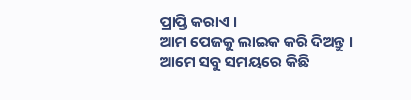ପ୍ରାପ୍ତି କରାଏ ।
ଆମ ପେଜକୁ ଲାଇକ କରି ଦିଅନ୍ତୁ । ଆମେ ସବୁ ସମୟରେ କିଛି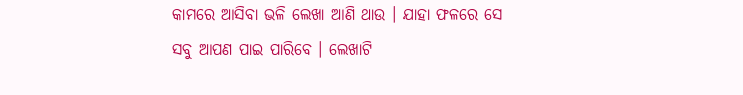କାମରେ ଆସିବା ଭଳି ଲେଖା ଆଣି ଥାଉ । ଯାହା ଫଳରେ ସେ ସବୁ ଆପଣ ପାଇ ପାରିବେ । ଲେଖାଟି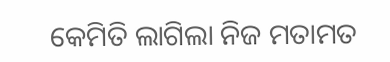କେମିତି ଲାଗିଲା ନିଜ ମତାମତ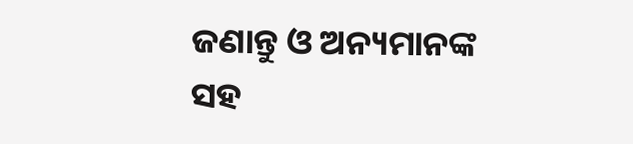ଜଣାନ୍ତୁ ଓ ଅନ୍ୟମାନଙ୍କ ସହ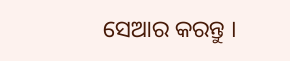ସେଆର କରନ୍ତୁ ।